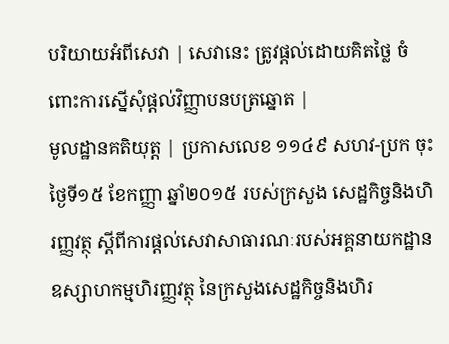បរិយាយអំពីសេវា | សេវានេះ ត្រូវផ្តល់ដោយគិតថ្លៃ ចំពោះការស្នើសុំផ្តល់វិញ្ញាបនបត្រឆ្នោត |
មូលដ្ឋានគតិយុត្ត | ប្រកាសលេខ ១១៤៩ សហវ-ប្រក ចុះថ្ងៃទី១៥ ខែកញ្ញា ឆ្នាំ២០១៥ របស់ក្រសួង សេដ្ឋកិច្ចនិងហិរញ្ញវត្ថុ ស្តីពីការផ្តល់សេវាសាធារណៈរបស់អគ្គនាយកដ្ឋាន ឧស្សាហកម្មហិរញ្ញវត្ថុ នៃក្រសួងសេដ្ឋកិច្ចនិងហិរ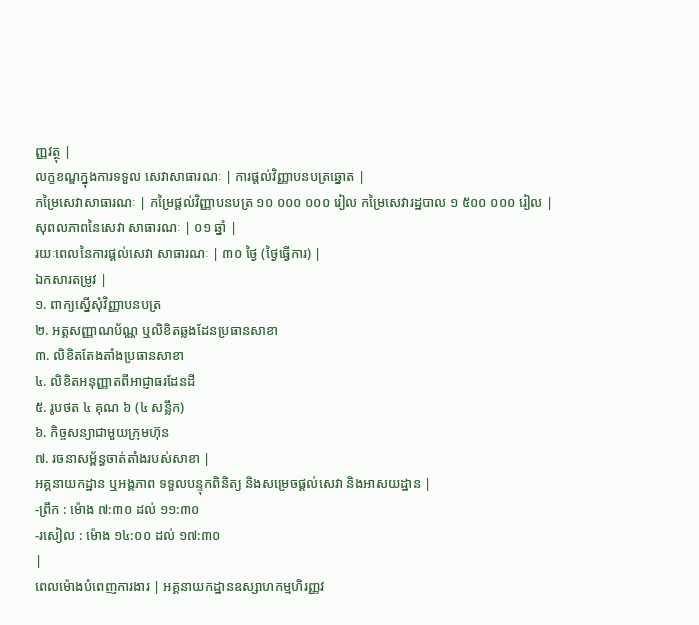ញ្ញវត្ថុ |
លក្ខខណ្ឌក្នុងការទទួល សេវាសាធារណៈ | ការផ្តល់វិញ្ញាបនបត្រឆ្នោត |
កម្រៃសេវាសាធារណៈ | កម្រៃផ្តល់វិញ្ញាបនបត្រ ១០ ០០០ ០០០ រៀល កម្រៃសេវារដ្ឋបាល ១ ៥០០ ០០០ រៀល |
សុពលភាពនៃសេវា សាធារណៈ | ០១ ឆ្នាំ |
រយៈពេលនៃការផ្តល់សេវា សាធារណៈ | ៣០ ថ្ងៃ (ថ្ងៃធ្វើការ) |
ឯកសារតម្រូវ |
១. ពាក្យស្នើសុំវិញ្ញាបនបត្រ
២. អត្តសញ្ញាណប័ណ្ណ ឬលិខិតឆ្លងដែនប្រធានសាខា
៣. លិខិតតែងតាំងប្រធានសាខា
៤. លិខិតអនុញ្ញាតពីអាជ្ញាធរដែនដី
៥. រូបថត ៤ គុណ ៦ (៤ សន្លឹក)
៦. កិច្ចសន្យាជាមួយក្រុមហ៊ុន
៧. រចនាសម្ព័ន្ធចាត់តាំងរបស់សាខា |
អគ្គនាយកដ្ឋាន ឬអង្គភាព ទទួលបន្ទុកពិនិត្យ និងសម្រេចផ្តល់សេវា និងអាសយដ្ឋាន |
-ព្រឹក : ម៉ោង ៧:៣០ ដល់ ១១:៣០
-រសៀល : ម៉ោង ១៤:០០ ដល់ ១៧:៣០
|
ពេលម៉ោងបំពេញការងារ | អគ្គនាយកដ្ឋានឧស្សាហកម្មហិរញ្ញវ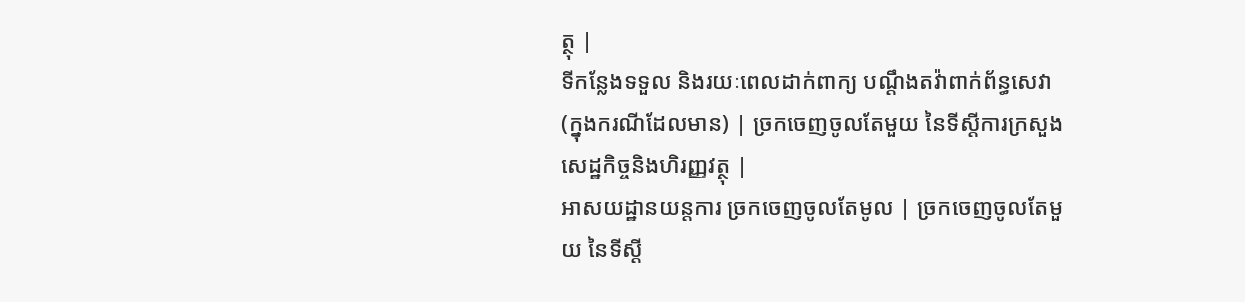ត្ថុ |
ទីកន្លែងទទួល និងរយៈពេលដាក់ពាក្យ បណ្តឹងតវ៉ាពាក់ព័ន្ធសេវា (ក្នុងករណីដែលមាន) | ច្រកចេញចូលតែមួយ នៃទីស្ដីការក្រសួងសេដ្ឋកិច្ចនិងហិរញ្ញវត្ថុ |
អាសយដ្ឋានយន្តការ ច្រកចេញចូលតែមូល | ច្រកចេញចូលតែមួយ នៃទីស្ដី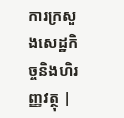ការក្រសួងសេដ្ឋកិច្ចនិងហិរញ្ញវត្ថុ |